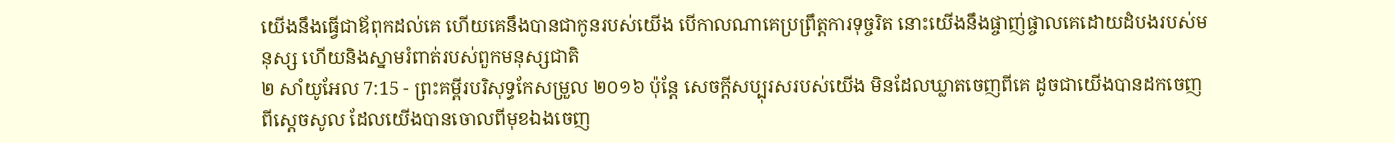យើងនឹងធ្វើជាឪពុកដល់គេ ហើយគេនឹងបានជាកូនរបស់យើង បើកាលណាគេប្រព្រឹត្តការទុច្ចរិត នោះយើងនឹងផ្ចាញ់ផ្ចាលគេដោយដំបងរបស់មនុស្ស ហើយនិងស្នាមរំពាត់របស់ពួកមនុស្សជាតិ
២ សាំយូអែល 7:15 - ព្រះគម្ពីរបរិសុទ្ធកែសម្រួល ២០១៦ ប៉ុន្តែ សេចក្ដីសប្បុរសរបស់យើង មិនដែលឃ្លាតចេញពីគេ ដូចជាយើងបានដកចេញពីស្ដេចសូល ដែលយើងបានចោលពីមុខឯងចេញ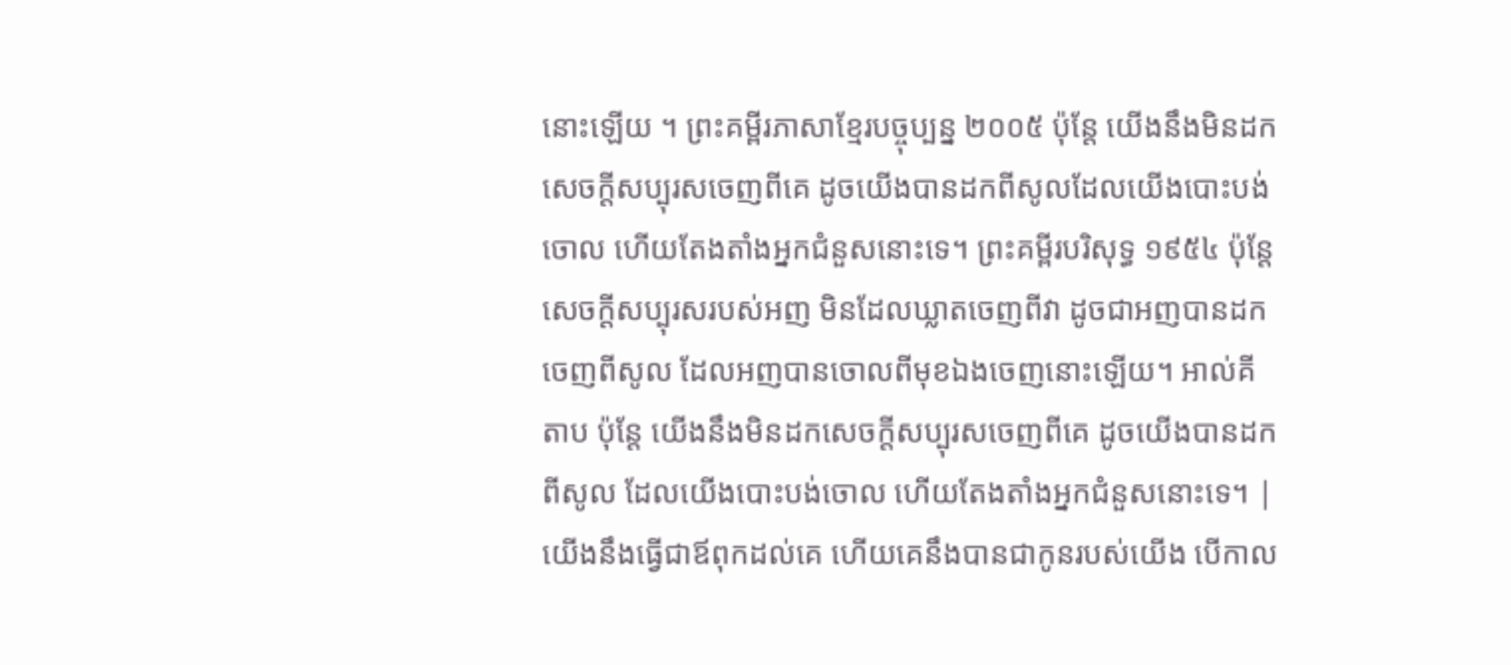នោះឡើយ ។ ព្រះគម្ពីរភាសាខ្មែរបច្ចុប្បន្ន ២០០៥ ប៉ុន្តែ យើងនឹងមិនដកសេចក្ដីសប្បុរសចេញពីគេ ដូចយើងបានដកពីសូលដែលយើងបោះបង់ចោល ហើយតែងតាំងអ្នកជំនួសនោះទេ។ ព្រះគម្ពីរបរិសុទ្ធ ១៩៥៤ ប៉ុន្តែសេចក្ដីសប្បុរសរបស់អញ មិនដែលឃ្លាតចេញពីវា ដូចជាអញបានដកចេញពីសូល ដែលអញបានចោលពីមុខឯងចេញនោះឡើយ។ អាល់គីតាប ប៉ុន្តែ យើងនឹងមិនដកសេចក្តីសប្បុរសចេញពីគេ ដូចយើងបានដកពីសូល ដែលយើងបោះបង់ចោល ហើយតែងតាំងអ្នកជំនួសនោះទេ។ |
យើងនឹងធ្វើជាឪពុកដល់គេ ហើយគេនឹងបានជាកូនរបស់យើង បើកាល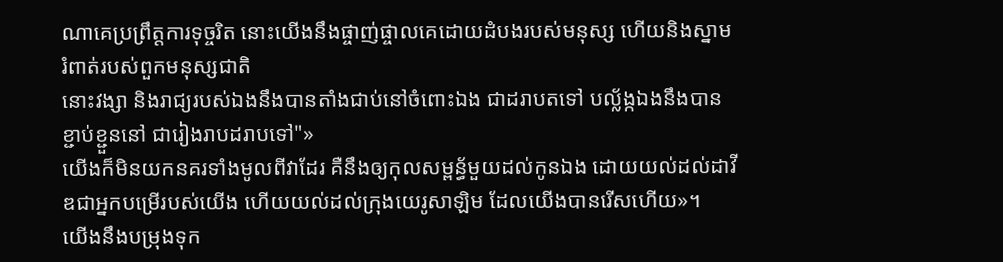ណាគេប្រព្រឹត្តការទុច្ចរិត នោះយើងនឹងផ្ចាញ់ផ្ចាលគេដោយដំបងរបស់មនុស្ស ហើយនិងស្នាមរំពាត់របស់ពួកមនុស្សជាតិ
នោះវង្សា និងរាជ្យរបស់ឯងនឹងបានតាំងជាប់នៅចំពោះឯង ជាដរាបតទៅ បល្ល័ង្កឯងនឹងបានខ្ជាប់ខ្ជួននៅ ជារៀងរាបដរាបទៅ"»
យើងក៏មិនយកនគរទាំងមូលពីវាដែរ គឺនឹងឲ្យកុលសម្ពន័្ធមួយដល់កូនឯង ដោយយល់ដល់ដាវីឌជាអ្នកបម្រើរបស់យើង ហើយយល់ដល់ក្រុងយេរូសាឡិម ដែលយើងបានរើសហើយ»។
យើងនឹងបម្រុងទុក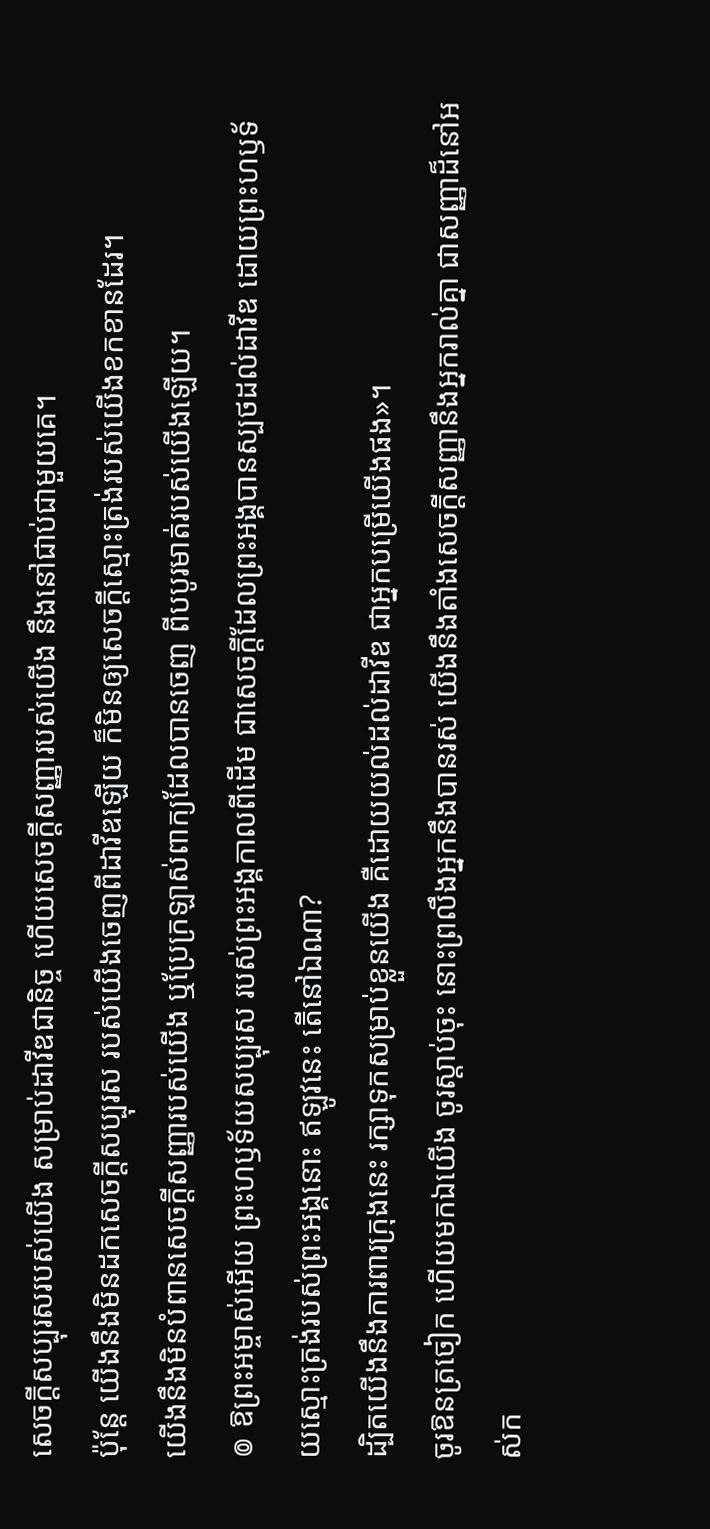សេចក្ដីសប្បុរសរបស់យើង សម្រាប់ដាវីឌជានិច្ច ហើយសេចក្ដីសញ្ញារបស់យើង នឹងនៅជាប់ជាមួយគេ។
ប៉ុន្តែ យើងនឹងមិនដកសេចក្ដីសប្បុរស របស់យើងចេញពីដាវីឌឡើយ ក៏មិនឲ្យសេចក្ដីស្មោះត្រង់របស់យើងខកខានដែរ។
យើងនឹងមិនបំពានសេចក្ដីសញ្ញារបស់យើង ឬប្រែក្រឡាស់ពាក្យដែលបានចេញ ពីបបូរមាត់របស់យើងឡើយ។
៙ ឱព្រះអម្ចាស់អើយ ព្រះហឫទ័យសប្បុរស របស់ព្រះអង្គកាលពីដើម ជាសេចក្ដីដែលព្រះអង្គបានស្បថដល់ដាវីឌ ដោយព្រះហឫទ័យស្មោះត្រង់របស់ព្រះអង្គនោះ ឥឡូវនេះ តើនៅឯណា?
ដ្បិតយើងនឹងការពារក្រុងនេះ រក្សាទុកសម្រាប់ខ្លួនយើង គឺដោយយល់ដល់ដាវីឌ ជាអ្នកបម្រើយើងផង»។
ចូរឱនត្រចៀក ហើយមកឯយើង ចូរស្តាប់ចុះ នោះព្រលឹងអ្នកនឹងបានរស់ យើងនឹងតាំងសេចក្ដីសញ្ញានឹងអ្នករាល់គ្នា ជាសញ្ញាដ៏នៅអស់ក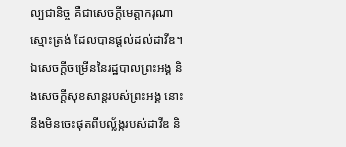ល្បជានិច្ច គឺជាសេចក្ដីមេត្តាករុណាស្មោះត្រង់ ដែលបានផ្តល់ដល់ដាវីឌ។
ឯសេចក្ដីចម្រើននៃរដ្ឋបាលព្រះអង្គ និងសេចក្ដីសុខសាន្តរបស់ព្រះអង្គ នោះនឹងមិនចេះផុតពីបល្ល័ង្ករបស់ដាវីឌ និ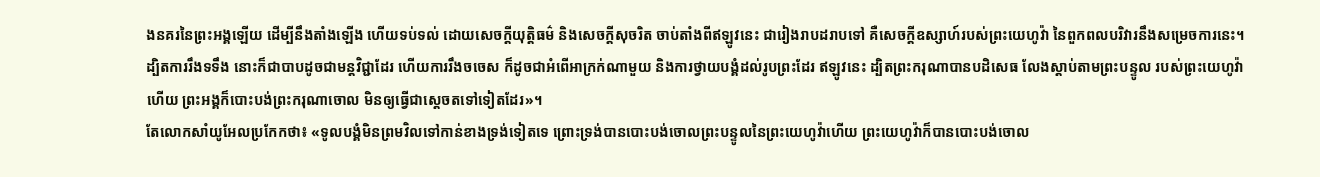ងនគរនៃព្រះអង្គឡើយ ដើម្បីនឹងតាំងឡើង ហើយទប់ទល់ ដោយសេចក្ដីយុត្តិធម៌ និងសេចក្ដីសុចរិត ចាប់តាំងពីឥឡូវនេះ ជារៀងរាបដរាបទៅ គឺសេចក្ដីឧស្សាហ៍របស់ព្រះយេហូវ៉ា នៃពួកពលបរិវារនឹងសម្រេចការនេះ។
ដ្បិតការរឹងទទឹង នោះក៏ជាបាបដូចជាមន្តវិជ្ជាដែរ ហើយការរឹងចចេស ក៏ដូចជាអំពើអាក្រក់ណាមួយ និងការថ្វាយបង្គំដល់រូបព្រះដែរ ឥឡូវនេះ ដ្បិតព្រះករុណាបានបដិសេធ លែងស្តាប់តាមព្រះបន្ទូល របស់ព្រះយេហូវ៉ាហើយ ព្រះអង្គក៏បោះបង់ព្រះករុណាចោល មិនឲ្យធ្វើជាស្តេចតទៅទៀតដែរ»។
តែលោកសាំយូអែលប្រកែកថា៖ «ទូលបង្គំមិនព្រមវិលទៅកាន់ខាងទ្រង់ទៀតទេ ព្រោះទ្រង់បានបោះបង់ចោលព្រះបន្ទូលនៃព្រះយេហូវ៉ាហើយ ព្រះយេហូវ៉ាក៏បានបោះបង់ចោល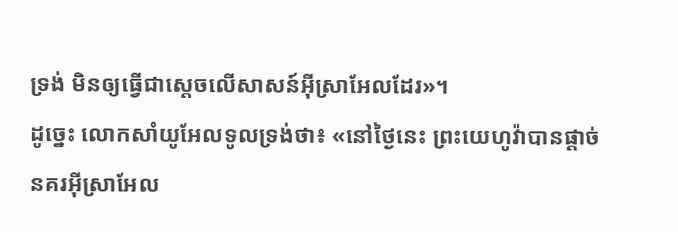ទ្រង់ មិនឲ្យធ្វើជាស្តេចលើសាសន៍អ៊ីស្រាអែលដែរ»។
ដូច្នេះ លោកសាំយូអែលទូលទ្រង់ថា៖ «នៅថ្ងៃនេះ ព្រះយេហូវ៉ាបានផ្តាច់នគរអ៊ីស្រាអែល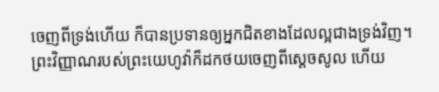ចេញពីទ្រង់ហើយ ក៏បានប្រទានឲ្យអ្នកជិតខាងដែលល្អជាងទ្រង់វិញ។
ព្រះវិញ្ញាណរបស់ព្រះយេហូវ៉ាក៏ដកថយចេញពីស្ដេចសូល ហើយ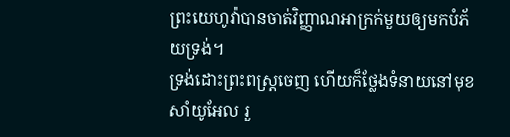ព្រះយេហូវ៉ាបានចាត់វិញ្ញាណអាក្រក់មួយឲ្យមកបំភ័យទ្រង់។
ទ្រង់ដោះព្រះពស្ត្រចេញ ហើយក៏ថ្លែងទំនាយនៅមុខសាំយូអែល រួ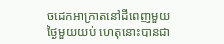ចដេកអាក្រាតនៅដីពេញមួយថ្ងៃមួយយប់ ហេតុនោះបានជា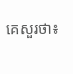គេសួរថា៖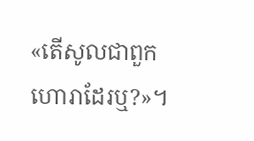«តើសូលជាពួកហោរាដែរឬ?»។